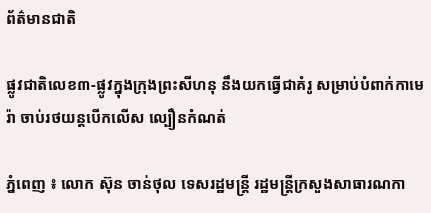ព័ត៌មានជាតិ

ផ្លូវជាតិលេខ៣-ផ្លូវក្នុងក្រុងព្រះសីហនុ នឹងយកធ្វើជាគំរូ សម្រាប់បំពាក់កាមេរ៉ា ចាប់រថយន្ដបើកលើស ល្បឿនកំណត់

ភ្នំពេញ ៖ លោក ស៊ុន ចាន់ថុល ទេសរដ្ឋមន្រ្តី រដ្ឋមន្រ្តីក្រសួងសាធារណកា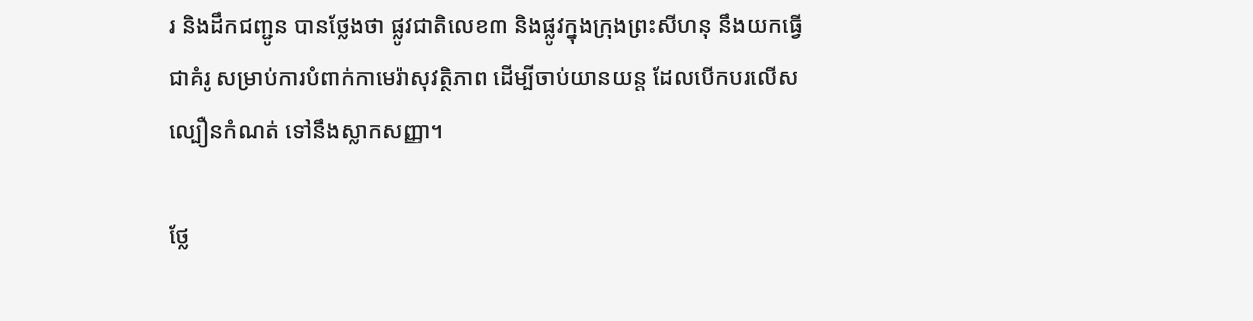រ និងដឹកជញ្ជូន បានថ្លែងថា ផ្លូវជាតិលេខ៣ និងផ្លូវក្នុងក្រុងព្រះសីហនុ នឹងយកធ្វើជាគំរូ សម្រាប់ការបំពាក់កាមេរ៉ាសុវត្ថិភាព ដើម្បីចាប់យានយន្ត ដែលបើកបរលើសល្បឿនកំណត់ ទៅនឹងស្លាកសញ្ញា។

ថ្លែ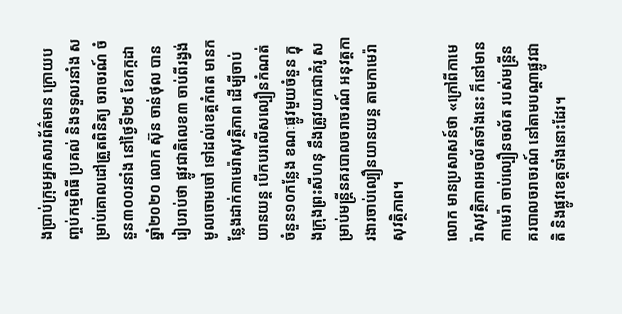ងប្រាប់ក្រុមអ្នកសារព័ត៌មាន ក្រោយបញ្ចប់កម្មពិធី ប្រគល់ និងទទួលរនាំង សម្រាប់គោលដៅត្រួតពិនិត្យ ចរាចរណ៍ ចំនួន៣០០រនាំង នៅថ្ងៃទី២៩ ខែកក្កដា ឆ្នាំ២០២០ លោក ស៊ុន ចាន់ថុល បានរៀបរាប់ថា ផ្លូវជាតិលេខ៣ ចាប់ពីរង្វង់មូលចោមចៅ ទៅដល់ខេត្តកំពត មានកន្លែងដាក់កាមេរ៉ាសុវត្ថិភាព ដើម្បីចាប់យានយន្ត បើកបរលើសល្បឿនកំណត់ ចំនួន១០កន្លែង ខណៈផ្លូវមួយចំនួន ក្នុងក្រុងព្រះសីហនុ នឹងត្រូវយកជាគំរូ សម្រាប់មន្ត្រីនគរបាលចរាចរណ៍ អនុវត្តការងារចាប់ល្បឿនយានយន្ត តាមកាមេរ៉ាសុវត្ថិភាព។

លោក មានប្រសាសន៍ថា «ក្រៅពីកាមេរ៉ាសុវត្ថិភាពអចល័តទាំងនេះ ក៏នៅមានកាមេរ៉ា ចាប់ល្បឿនចល័ត របស់មន្ត្រីនគរបាលចរាចរណ៍ នៅតាមបណ្តាផ្លូវជាតិ និងផ្លូវខេត្តទាំងនោះដែរ។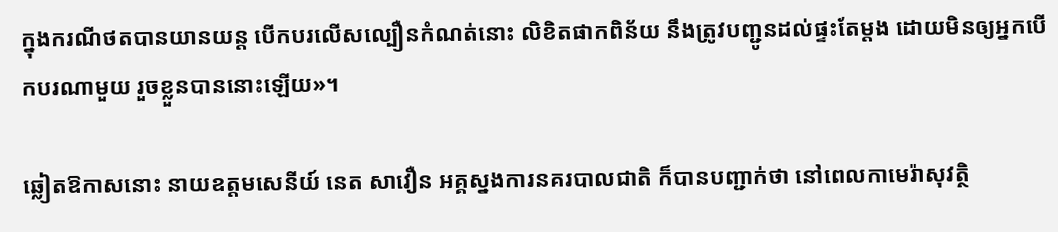ក្នុងករណីថតបានយានយន្ត បើកបរលើសល្បឿនកំណត់នោះ លិខិតផាកពិន័យ នឹងត្រូវបញ្ជូនដល់ផ្ទះតែម្តង ដោយមិនឲ្យអ្នកបើកបរណាមួយ រួចខ្លួនបាននោះឡើយ»។

ឆ្លៀតឱកាសនោះ នាយឧត្តមសេនីយ៍ នេត សាវឿន អគ្គស្នងការនគរបាលជាតិ ក៏បានបញ្ជាក់ថា នៅពេលកាមេរ៉ាសុវត្ថិ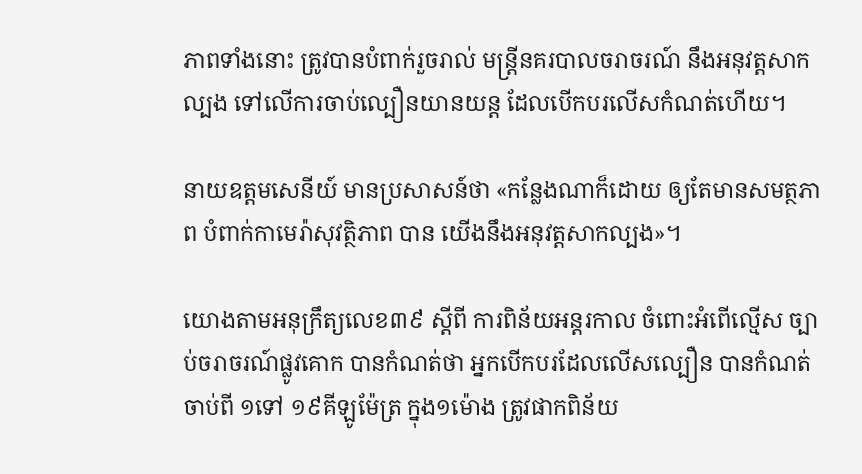ភាពទាំងនោះ ត្រូវបានបំពាក់រួចរាល់ មន្ត្រីនគរបាលចរាចរណ៍ នឹងអនុវត្តសាកល្បង ទៅលើការចាប់ល្បឿនយានយន្ត ដែលបើកបរលើសកំណត់ហើយ។

នាយឧត្តមសេនីយ៍ មានប្រសាសន៍ថា «កន្លែងណាក៏ដោយ ឲ្យតែមានសមត្ថភាព បំពាក់កាមេរ៉ាសុវត្ថិភាព បាន យើងនឹងអនុវត្តសាកល្បង»។

យោងតាមអនុក្រឹត្យលេខ៣៩ ស្តីពី ការពិន័យអន្តរកាល ចំពោះអំពើល្មើស ច្បាប់ចរាចរណ៍ផ្លូវគោក បានកំណត់ថា អ្នកបើកបរដែលលើសល្បឿន បានកំណត់ចាប់ពី ១ទៅ ១៩គីឡូម៉ែត្រ ក្នុង១ម៉ោង ត្រូវផាកពិន័យ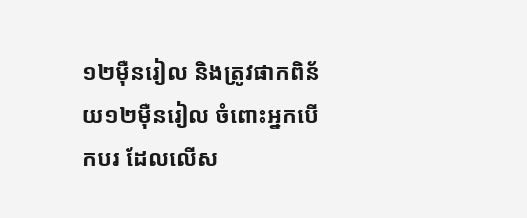១២ម៉ឺនរៀល និងត្រូវផាកពិន័យ១២ម៉ឺនរៀល ចំពោះអ្នកបើកបរ ដែលលើស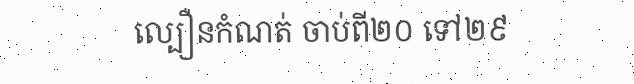ល្បឿនកំណត់ ចាប់ពី២០ ទៅ២៩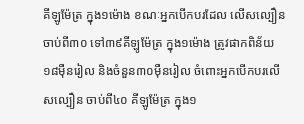គីឡូម៉ែត្រ ក្នុង១ម៉ោង ខណៈអ្នកបើកបរដែល លើសល្បឿនចាប់ពី៣០ ទៅ៣៩គីឡូម៉ែត្រ ក្នុង១ម៉ោង ត្រូវផាកពិន័យ១៨ម៉ឺនរៀល និងចំនួន៣០ម៉ឺនរៀល ចំពោះអ្នកបើកបរលើសល្បឿន ចាប់ពី៤០ គីឡូម៉ែត្រ ក្នុង១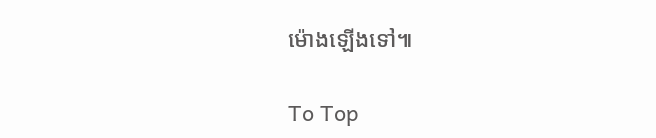ម៉ោងឡើងទៅ៕

To Top